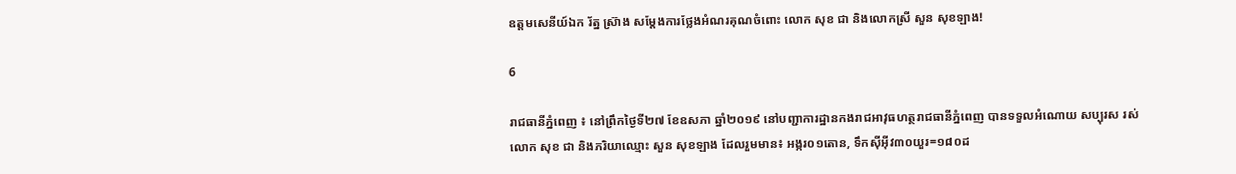ឧត្តមសេនីយ៍ឯក រ័ត្ន ស្រ៊ាង សម្តែងការថ្លែងអំណរគុណចំពោះ លោក សុខ ជា និងលោកស្រី សួន សុខឡាង!

6

រាជធានីភ្នំពេញ ៖ នៅព្រឹកថ្ងៃទី២៧ ខែឧសភា ឆ្នាំ២០១៩ នៅបញ្ជាការដ្ឋានកងរាជអាវុធហត្ថរាជធានីភ្នំពេញ បានទទួលអំណោយ សប្បុរស រស់លោក សុខ ជា និងភរិយាឈ្មោះ សួន សុខឡាង ដែលរួមមាន៖ អង្ករ០១តោន, ទឹកស៊ីអ៊ីវ៣០យួរ=១៨០ដ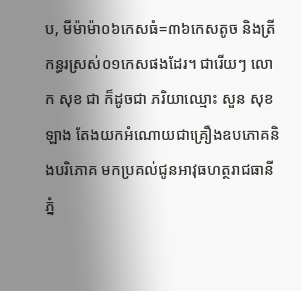ប, មីម៉ាម៉ា០៦កេសធំ=៣៦កេសតូច និងត្រីកន្ធរស្រស់០១កេសផងដែរ។ ជារើយៗ លោក សុខ ជា ក៏ដូចជា ភរិយាឈ្មោះ សួន សុខឡាង តែងយកអំណោយជាគ្រឿងឧបភោគនិងបរិភោគ មកប្រគល់ជូនអាវុធហត្ថរាជធានីភ្នំ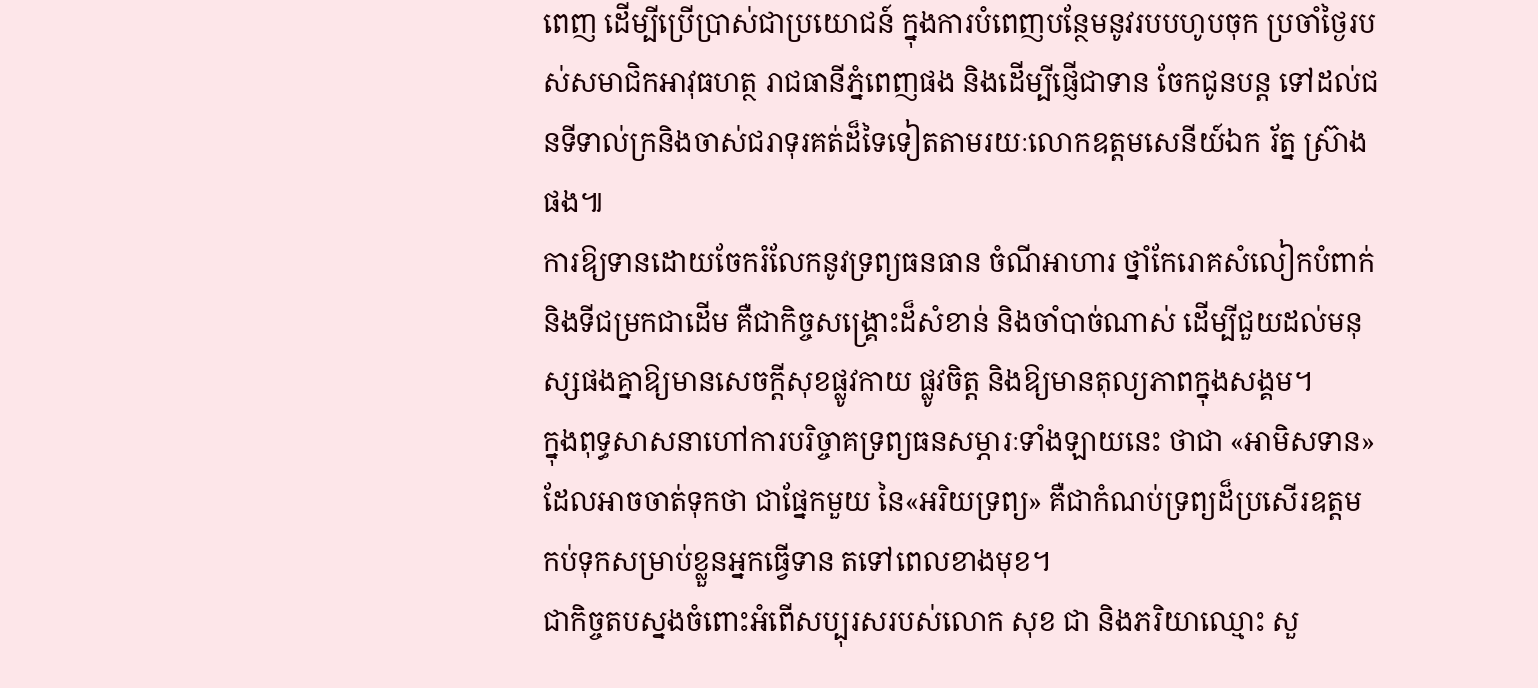ពេញ ដើម្បីប្រើប្រាស់ជាប្រយោជន៍ ក្នុងការបំពេញបន្ថែមនូវរបបហូបចុក ប្រចាំថ្ងៃរបស់សមាជិកអាវុធហត្ថ រាជធានីភ្នំពេញផង និងដើម្បីផ្ញើជាទាន ចែកជូនបន្ត ទៅដល់ជនទីទាល់ក្រនិងចាស់ជរាទុរគត់ដ៏ទៃទៀតតាមរយៈលោកឧត្តមសេនីយ៍ឯក រ័ត្ន ស្រ៊ាង ផង៕
ការឱ្យទានដោយចែករំលែកនូវទ្រព្យធនធាន ចំណីអាហារ ថ្នាំកែរោគសំលៀកបំពាក់ និងទីជម្រកជាដើម គឺជាកិច្ចសង្គ្រោះដ៏សំខាន់ និងចាំបាច់ណាស់ ដើម្បីជួយដល់មនុស្សផងគ្នាឱ្យមានសេចក្ដីសុខផ្លូវកាយ ផ្លូវចិត្ត និងឱ្យមានតុល្យភាពក្នុងសង្គម។
ក្នុងពុទ្ធសាសនាហៅការបរិច្ចាគទ្រព្យធនសម្ភារៈទាំងឡាយនេះ ថាជា «អាមិសទាន» ដែលអាចចាត់ទុកថា ជាផ្នែកមួយ នៃ«អរិយទ្រព្យ» គឺជាកំណប់ទ្រព្យដ៏ប្រសើរឧត្ដម កប់ទុកសម្រាប់ខ្លួនអ្នកធ្វើទាន តទៅពេលខាងមុខ។
ជាកិច្ចតបស្នងចំពោះអំពើសប្បុរសរបស់លោក សុខ ជា និងភរិយាឈ្មោះ សួ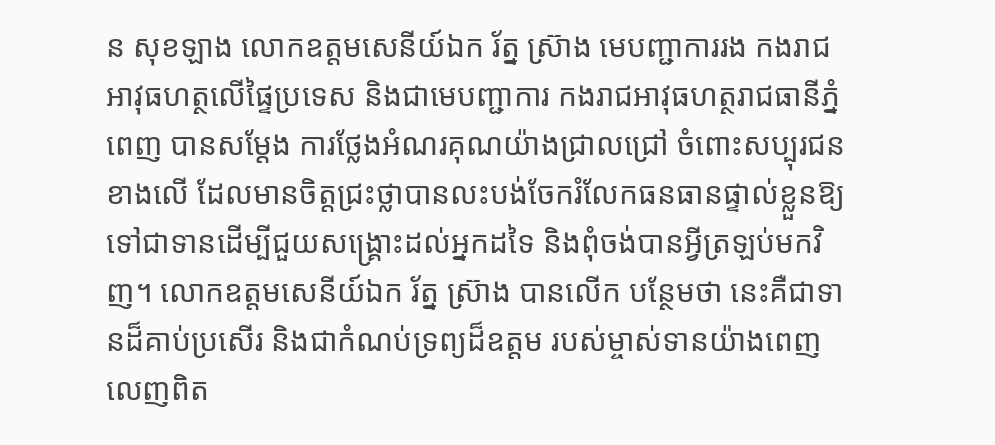ន សុខឡាង លោកឧត្តមសេនីយ៍ឯក រ័ត្ន ស្រ៊ាង មេបញ្ជាការរង កងរាជអាវុធហត្ថលើផ្ទៃប្រទេស និងជាមេបញ្ជាការ កងរាជអាវុធហត្ថរាជធានីភ្នំពេញ បានសម្តែង ការថ្លែងអំណរគុណយ៉ាងជ្រាលជ្រៅ ចំពោះសប្បុរជនខាងលើ ដែលមានចិត្តជ្រះថ្លាបានលះបង់ចែករំលែកធនធានផ្ទាល់ខ្លួនឱ្យទៅជាទានដើម្បីជួយសង្គ្រោះដល់អ្នកដទៃ និងពុំចង់បានអ្វីត្រឡប់មកវិញ។ លោកឧត្តមសេនីយ៍ឯក រ័ត្ន ស្រ៊ាង បានលើក បន្ថែមថា នេះគឺជាទានដ៏គាប់ប្រសើរ និងជាកំណប់ទ្រព្យដ៏ឧត្តម របស់ម្ចាស់ទានយ៉ាងពេញលេញពិត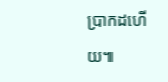ប្រាកដហើយ៕